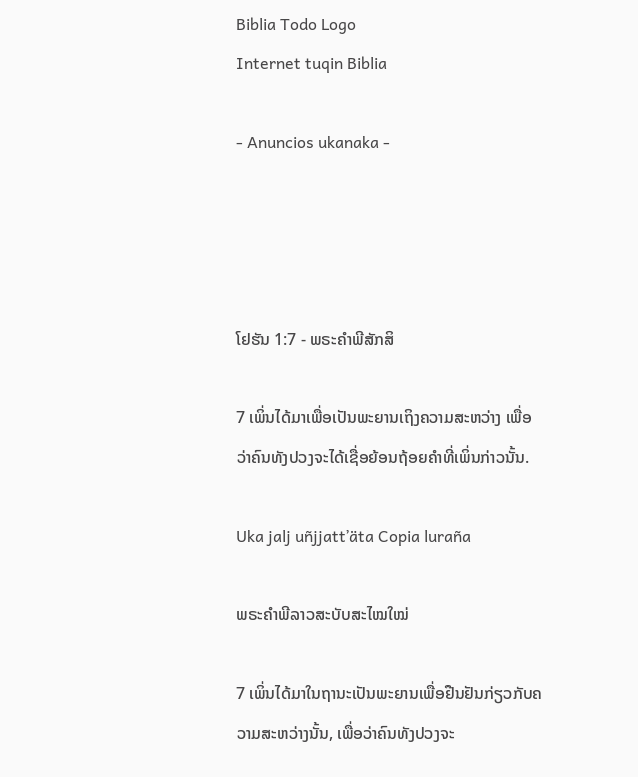Biblia Todo Logo
Internet tuqin Biblia

- Anuncios ukanaka -




ໂຢຮັນ 1:7 - ພຣະຄຳພີສັກສິ

7 ເພິ່ນໄດ້ມາເພື່ອເປັນພະຍານເຖິງຄວາມສະຫວ່າງ ເພື່ອວ່າຄົນທັງປວງຈະໄດ້ເຊື່ອຍ້ອນຖ້ອຍຄຳທີ່ເພິ່ນກ່າວນັ້ນ.

Uka jalj uñjjattʼäta Copia luraña

ພຣະຄຳພີລາວສະບັບສະໄໝໃໝ່

7 ເພິ່ນໄດ້ມາໃນຖານະເປັນພະຍານເພື່ອຢືນຢັນກ່ຽວກັບຄວາມສະຫວ່າງນັ້ນ, ເພື່ອວ່າຄົນທັງປວງຈະ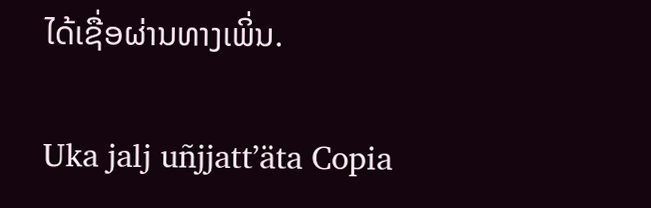ໄດ້ເຊື່ອຜ່ານທາງເພິ່ນ.

Uka jalj uñjjattʼäta Copia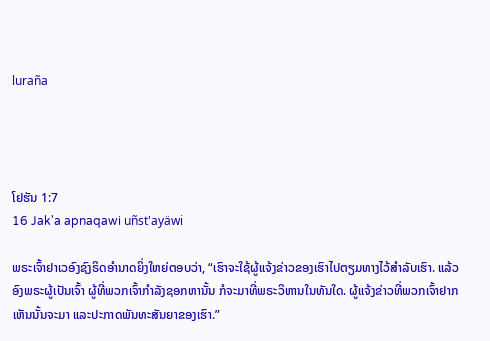luraña




ໂຢຮັນ 1:7
16 Jak'a apnaqawi uñst'ayäwi

ພຣະເຈົ້າຢາເວອົງຊົງຣິດອຳນາດຍິ່ງໃຫຍ່ຕອບວ່າ, “ເຮົາຈະໃຊ້ຜູ້ແຈ້ງຂ່າວຂອງເຮົາໄປຕຽມທາງໄວ້ສຳລັບເຮົາ. ແລ້ວອົງພຣະຜູ້ເປັນເຈົ້າ ຜູ້ທີ່ພວກເຈົ້າກຳລັງຊອກຫານັ້ນ ກໍຈະມາທີ່ພຣະວິຫານໃນທັນໃດ. ຜູ້ແຈ້ງຂ່າວທີ່ພວກເຈົ້າຢາກເຫັນນັ້ນຈະມາ ແລະປະກາດພັນທະສັນຍາຂອງເຮົາ.”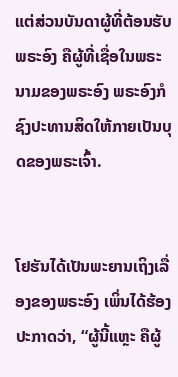ແຕ່ສ່ວນບັນດາຜູ້ທີ່ຕ້ອນຮັບພຣະອົງ ຄືຜູ້ທີ່ເຊື່ອໃນພຣະນາມຂອງພຣະອົງ ພຣະອົງກໍຊົງປະທານສິດໃຫ້ກາຍເປັນບຸດຂອງພຣະເຈົ້າ.


ໂຢຮັນໄດ້ເປັນພະຍານເຖິງເລື່ອງຂອງພຣະອົງ ເພິ່ນໄດ້ຮ້ອງປະກາດວ່າ, “ຜູ້ນີ້ແຫຼະ ຄືຜູ້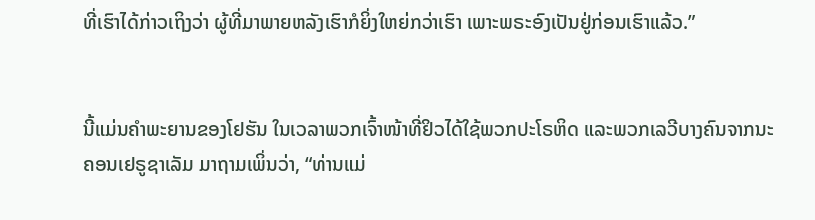ທີ່ເຮົາໄດ້ກ່າວເຖິງວ່າ ຜູ້ທີ່ມາພາຍຫລັງເຮົາກໍຍິ່ງໃຫຍ່ກວ່າເຮົາ ເພາະພຣະອົງເປັນຢູ່ກ່ອນເຮົາແລ້ວ.”


ນີ້ແມ່ນຄຳພະຍານຂອງໂຢຮັນ ໃນເວລາພວກເຈົ້າໜ້າທີ່ຢິວໄດ້ໃຊ້ພວກປະໂຣຫິດ ແລະພວກເລວີບາງຄົນຈາກນະຄອນເຢຣູຊາເລັມ ມາຖາມເພິ່ນວ່າ, “ທ່ານແມ່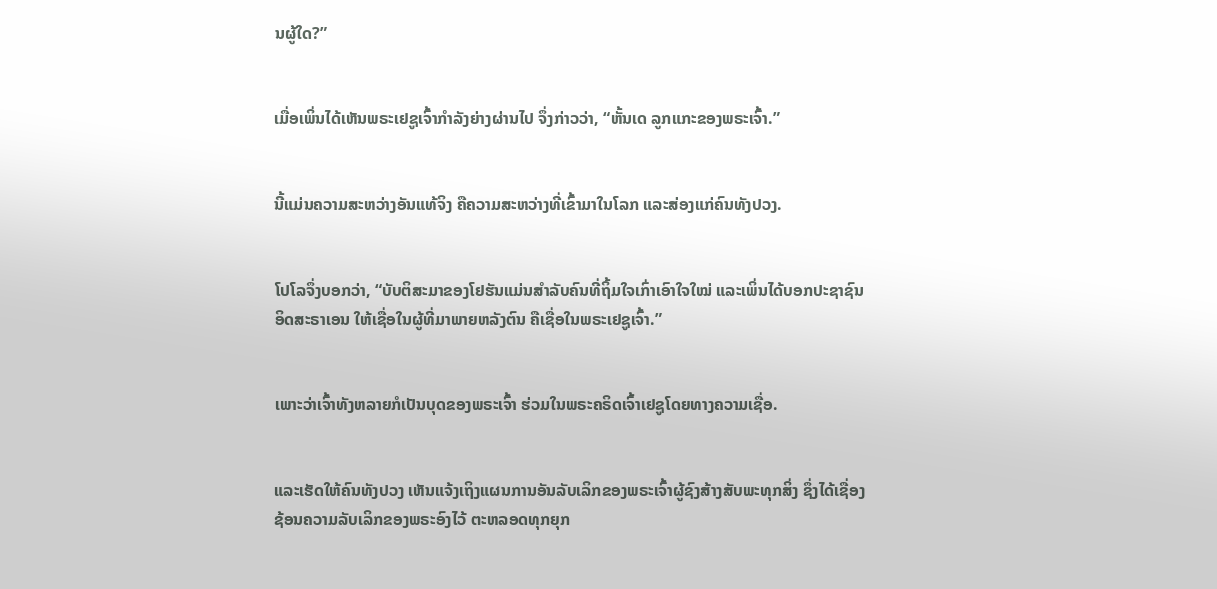ນຜູ້ໃດ?”


ເມື່ອເພິ່ນໄດ້ເຫັນພຣະເຢຊູເຈົ້າກຳລັງຍ່າງຜ່ານໄປ ຈຶ່ງກ່າວວ່າ, “ຫັ້ນເດ ລູກແກະຂອງພຣະເຈົ້າ.”


ນີ້ແມ່ນຄວາມສະຫວ່າງອັນແທ້ຈິງ ຄືຄວາມສະຫວ່າງທີ່ເຂົ້າມາໃນໂລກ ແລະສ່ອງແກ່ຄົນທັງປວງ.


ໂປໂລຈຶ່ງບອກວ່າ, “ບັບຕິສະມາຂອງໂຢຮັນແມ່ນສຳລັບຄົນທີ່ຖິ້ມໃຈເກົ່າເອົາໃຈໃໝ່ ແລະເພິ່ນໄດ້ບອກປະຊາຊົນອິດສະຣາເອນ ໃຫ້ເຊື່ອໃນຜູ້ທີ່ມາພາຍຫລັງຕົນ ຄືເຊື່ອໃນພຣະເຢຊູເຈົ້າ.”


ເພາະວ່າເຈົ້າທັງຫລາຍກໍເປັນບຸດຂອງພຣະເຈົ້າ ຮ່ວມໃນພຣະຄຣິດເຈົ້າເຢຊູໂດຍທາງຄວາມເຊື່ອ.


ແລະເຮັດໃຫ້ຄົນທັງປວງ ເຫັນແຈ້ງເຖິງແຜນການອັນລັບເລິກຂອງພຣະເຈົ້າຜູ້ຊົງສ້າງສັບພະທຸກສິ່ງ ຊຶ່ງໄດ້ເຊື່ອງຊ້ອນຄວາມລັບເລິກຂອງພຣະອົງໄວ້ ຕະຫລອດທຸກຍຸກ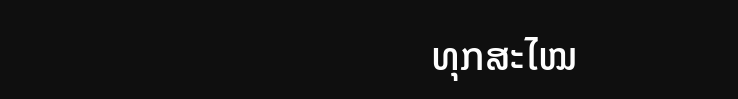ທຸກສະໄໝ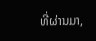ທີ່ຜ່ານມາ,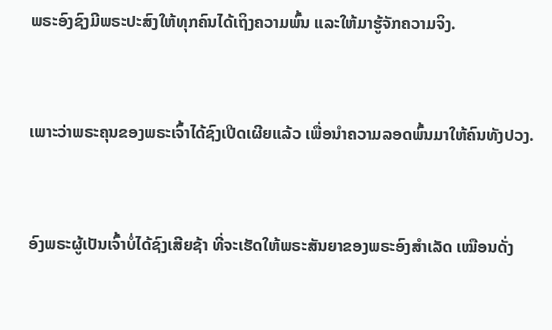ພຣະອົງຊົງມີພຣະປະສົງໃຫ້ທຸກຄົນໄດ້ເຖິງຄວາມພົ້ນ ແລະໃຫ້ມາຮູ້ຈັກຄວາມຈິງ.


ເພາະວ່າພຣະຄຸນຂອງພຣະເຈົ້າໄດ້ຊົງເປີດເຜີຍແລ້ວ ເພື່ອນຳຄວາມລອດພົ້ນມາໃຫ້ຄົນທັງປວງ.


ອົງພຣະຜູ້ເປັນເຈົ້າບໍ່ໄດ້ຊົງເສີຍຊ້າ ທີ່ຈະເຮັດໃຫ້ພຣະສັນຍາຂອງພຣະອົງສຳເລັດ ເໝືອນດັ່ງ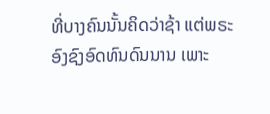ທີ່ບາງຄົນນັ້ນຄິດວ່າຊ້າ ແຕ່ພຣະອົງຊົງອົດທົນດົນນານ ເພາະ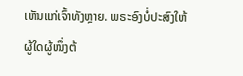ເຫັນແກ່ເຈົ້າທັງຫຼາຍ. ພຣະອົງບໍ່ປະສົງໃຫ້ຜູ້ໃດຜູ້ໜຶ່ງຕ້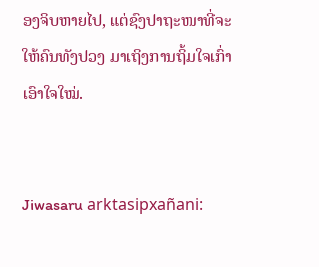ອງຈິບຫາຍໄປ, ແຕ່ຊົງປາຖະໜາທີ່ຈະໃຫ້ຄົນທັງປວງ ມາເຖິງການຖິ້ມໃຈເກົ່າເອົາໃຈໃໝ່.


Jiwasaru arktasipxañani: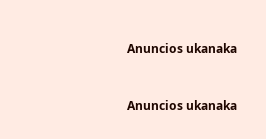Anuncios ukanaka


Anuncios ukanaka